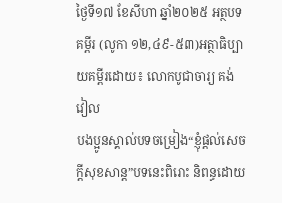ថ្ងៃទី១៧ ខែសីហា ឆ្នាំ២០២៥ អត្ថបទគម្ពីរ (លូកា ១២,៤៩-៥៣)អត្ថាធិប្បាយគម្ពីរដោយ៖ លោកបូជាចារ្យ គង់ វៀល
បងប្អូនស្គាល់បទចម្រៀង“ខ្ញុំផ្ដល់សេចក្ដីសុខសាន្ត”បទនេះពិរោះ និពន្ធដោយ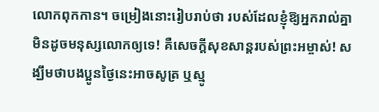លោកពុកកាន។ ចម្រៀងនោះរៀបរាប់ថា របស់ដែលខ្ញុំឱ្យអ្នករាល់គ្នាមិនដូចមនុស្សលោកឲ្យទេ! គឺសេចក្ដីសុខសាន្តរបស់ព្រះអម្ចាស់! សង្ឃឹមថាបងប្អូនថ្ងៃនេះអាចសូត្រ ឬស្មូ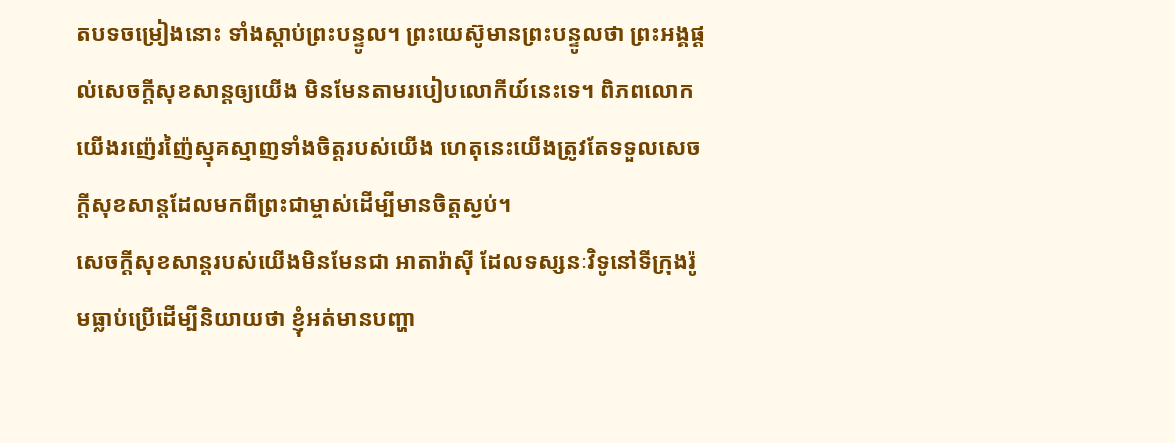តបទចម្រៀងនោះ ទាំងស្ដាប់ព្រះបន្ទូល។ ព្រះយេស៊ូមានព្រះបន្ទូលថា ព្រះអង្គផ្ដល់សេចក្ដីសុខសាន្តឲ្យយើង មិនមែនតាមរបៀបលោកីយ៍នេះទេ។ ពិភពលោកយើងរញ៉េរញ៉ៃស្មុគស្មាញទាំងចិត្តរបស់យើង ហេតុនេះយើងត្រូវតែទទួលសេចក្ដីសុខសាន្តដែលមកពីព្រះជាម្ចាស់ដើម្បីមានចិត្តស្ងប់។
សេចក្ដីសុខសាន្តរបស់យើងមិនមែនជា អាតារ៉ាស៊ី ដែលទស្សនៈវិទូនៅទីក្រុងរ៉ូមធ្លាប់ប្រើដើម្បីនិយាយថា ខ្ញុំអត់មានបញ្ហា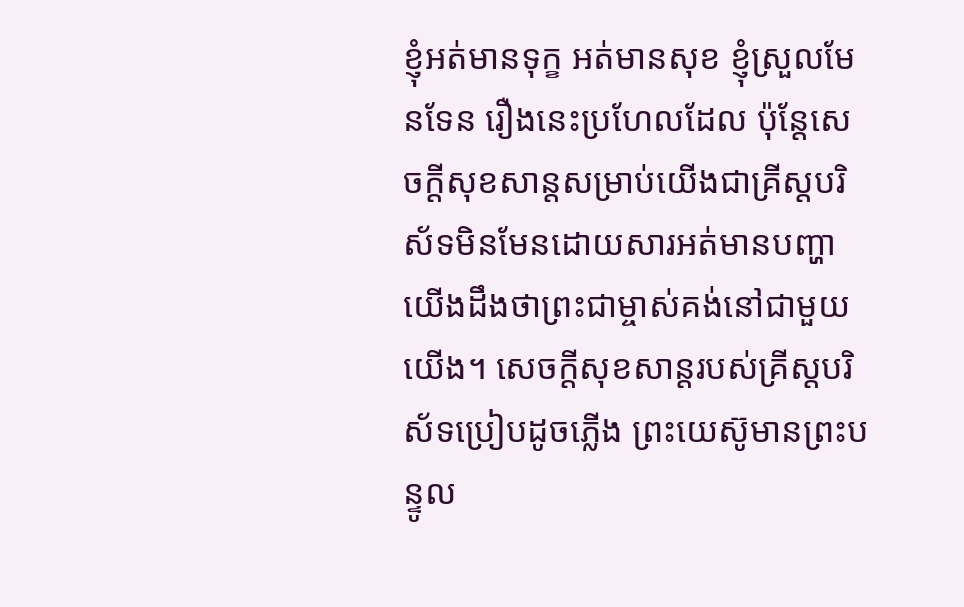ខ្ញុំអត់មានទុក្ខ អត់មានសុខ ខ្ញុំស្រួលមែនទែន រឿងនេះប្រហែលដែល ប៉ុន្តែសេចក្ដីសុខសាន្តសម្រាប់យើងជាគ្រីស្តបរិស័ទមិនមែនដោយសារអត់មានបញ្ហា យើងដឹងថាព្រះជាម្ចាស់គង់នៅជាមួយយើង។ សេចក្ដីសុខសាន្តរបស់គ្រីស្តបរិស័ទប្រៀបដូចភ្លើង ព្រះយេស៊ូមានព្រះបន្ទូល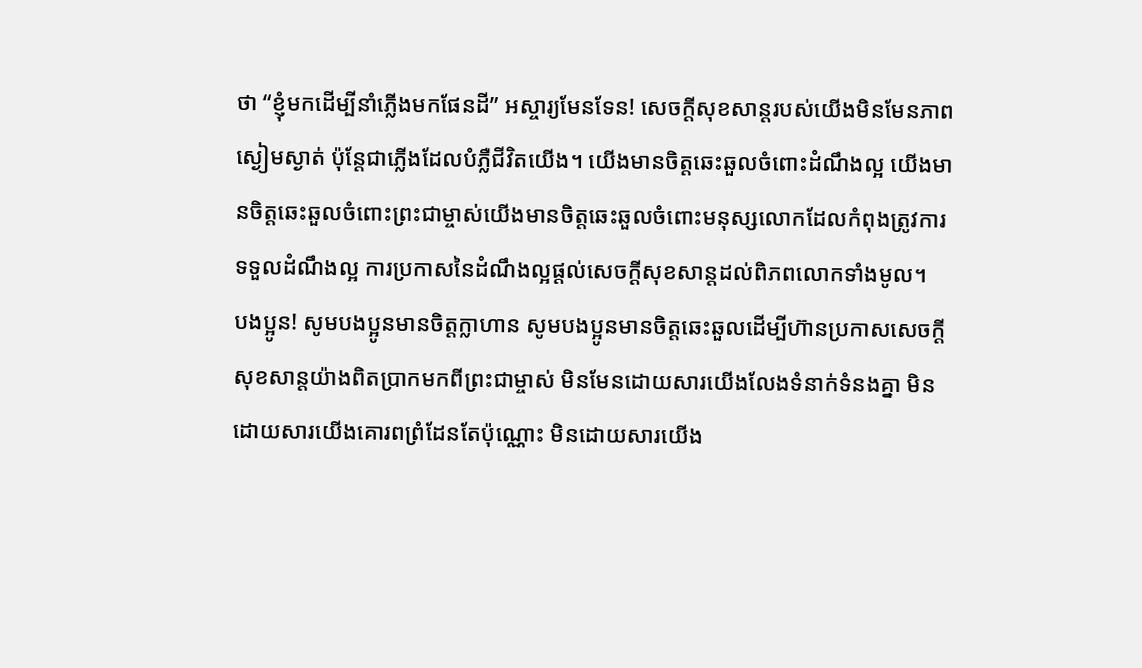ថា “ខ្ញុំមកដើម្បីនាំភ្លើងមកផែនដី” អស្ចារ្យមែនទែន! សេចក្ដីសុខសាន្តរបស់យើងមិនមែនភាពស្ងៀមស្ងាត់ ប៉ុន្តែជាភ្លើងដែលបំភ្លឺជីវិតយើង។ យើងមានចិត្តឆេះឆួលចំពោះដំណឹងល្អ យើងមានចិត្តឆេះឆួលចំពោះព្រះជាម្ចាស់យើងមានចិត្តឆេះឆួលចំពោះមនុស្សលោកដែលកំពុងត្រូវការទទួលដំណឹងល្អ ការប្រកាសនៃដំណឹងល្អផ្ដល់សេចក្ដីសុខសាន្តដល់ពិភពលោកទាំងមូល។
បងប្អូន! សូមបងប្អូនមានចិត្តក្លាហាន សូមបងប្អូនមានចិត្តឆេះឆួលដើម្បីហ៊ានប្រកាសសេចក្ដីសុខសាន្តយ៉ាងពិតប្រាកមកពីព្រះជាម្ចាស់ មិនមែនដោយសារយើងលែងទំនាក់ទំនងគ្នា មិនដោយសារយើងគោរពព្រំដែនតែប៉ុណ្ណោះ មិនដោយសារយើង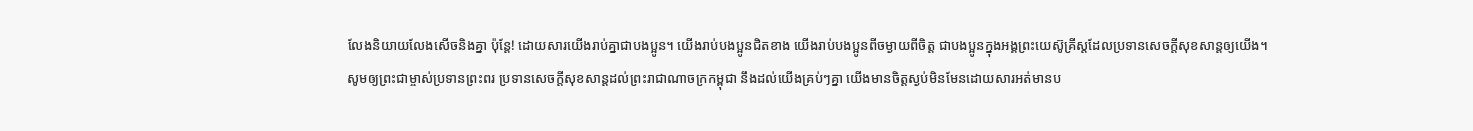លែងនិយាយលែងសើចនិងគ្នា ប៉ុន្តែ! ដោយសារយើងរាប់គ្នាជាបងប្អូន។ យើងរាប់បងប្អូនជិតខាង យើងរាប់បងប្អូនពីចម្ងាយពីចិត្ត ជាបងប្អូនក្នុងអង្គព្រះយេស៊ូគ្រីស្តដែលប្រទានសេចក្ដីសុខសាន្តឲ្យយើង។
សូមឲ្យព្រះជាម្ចាស់ប្រទានព្រះពរ ប្រទានសេចក្ដីសុខសាន្តដល់ព្រះរាជាណាចក្រកម្ពុជា នឹងដល់យើងគ្រប់ៗគ្នា យើងមានចិត្តស្ងប់មិនមែនដោយសារអត់មានប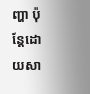ញ្ហា ប៉ុន្តែដោយសា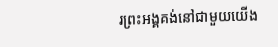រព្រះអង្គគង់នៅជាមួយយើង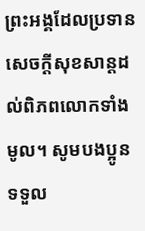ព្រះអង្គដែលប្រទានសេចក្ដីសុខសាន្តដល់ពិភពលោកទាំងមូល។ សូមបងប្អូនទទួល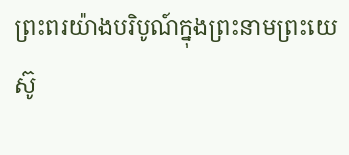ព្រះពរយ៉ាងបរិបូណ៍ក្នុងព្រះនាមព្រះយេស៊ូ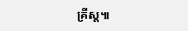គ្រីស្ត៕